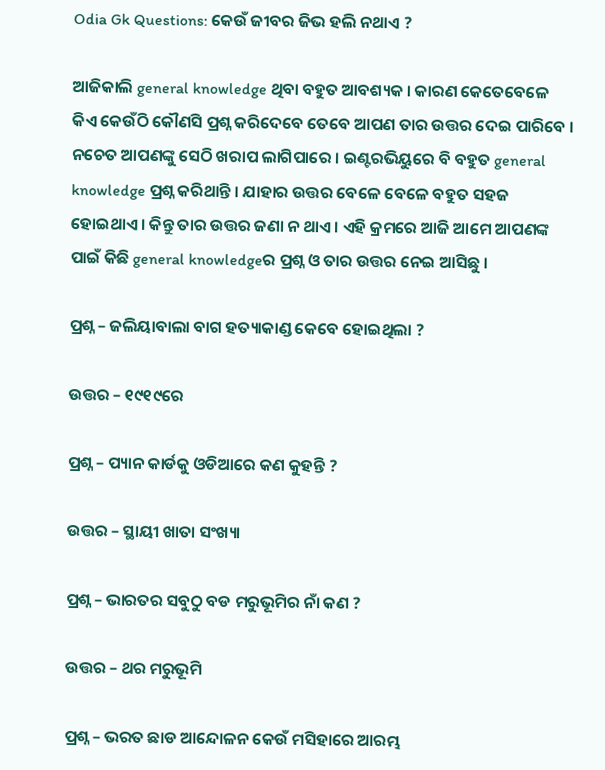Odia Gk Questions: କେଉଁ ଜୀବର ଜିଭ ହଲି ନଥାଏ ?

ଆଜିକାଲି general knowledge ଥିବା ବହୁତ ଆବଶ୍ୟକ । କାରଣ କେତେବେଳେ କିଏ କେଉଁଠି କୌଣସି ପ୍ରଶ୍ନ କରିଦେବେ ତେବେ ଆପଣ ତାର ଉତ୍ତର ଦେଇ ପାରିବେ । ନଚେତ ଆପଣଙ୍କୁ ସେଠି ଖରାପ ଲାଗିପାରେ । ଇଣ୍ଟରଭିୟୁରେ ବି ବହୁତ general knowledge ପ୍ରଶ୍ନ କରିଥାନ୍ତି । ଯାହାର ଉତ୍ତର ବେଳେ ବେଳେ ବହୁତ ସହଜ ହୋଇଥାଏ । କିନ୍ତୁ ତାର ଉତ୍ତର ଜଣା ନ ଥାଏ । ଏହି କ୍ରମରେ ଆଜି ଆମେ ଆପଣଙ୍କ ପାଇଁ କିଛି general knowledgeର ପ୍ରଶ୍ନ ଓ ତାର ଉତ୍ତର ନେଇ ଆସିଛୁ ।

ପ୍ରଶ୍ନ – ଜଲିୟାବାଲା ବାଗ ହତ୍ୟାକାଣ୍ଡ କେବେ ହୋଇଥିଲା ?

ଉତ୍ତର – ୧୯୧୯ରେ

ପ୍ରଶ୍ନ – ପ୍ୟାନ କାର୍ଡକୁ ଓଡିଆରେ କଣ କୁହନ୍ତି ?

ଉତ୍ତର – ସ୍ଥାୟୀ ଖାତା ସଂଖ୍ୟା

ପ୍ରଶ୍ନ – ଭାରତର ସବୁଠୁ ବଡ ମରୁଭୂମିର ନାଁ କଣ ?

ଉତ୍ତର – ଥର ମରୁଭୂମି

ପ୍ରଶ୍ନ – ଭରତ ଛାଡ ଆନ୍ଦୋଳନ କେଉଁ ମସିହାରେ ଆରମ୍ଭ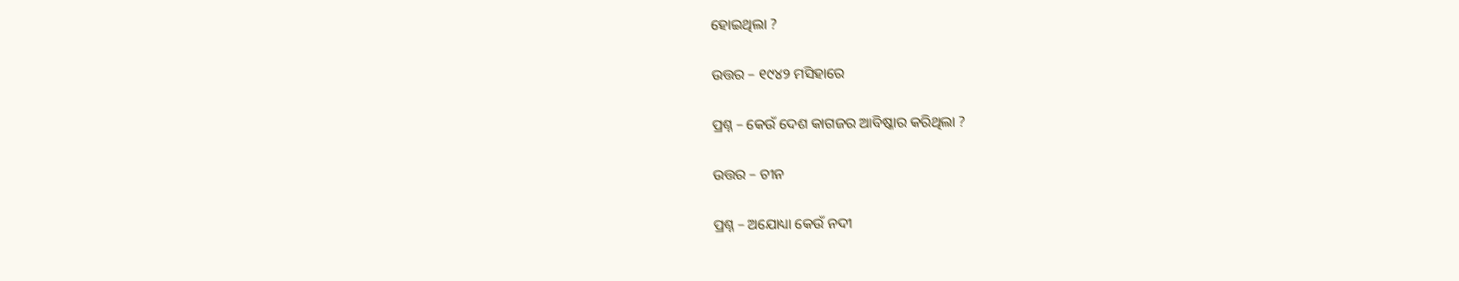ହୋଇଥିଲା ?

ଉତ୍ତର – ୧୯୪୨ ମସିହାରେ

ପ୍ରଶ୍ନ – କେଉଁ ଦେଶ କାଗଜର ଆବିଷ୍କାର କରିଥିଲା ?

ଉତ୍ତର – ଚୀନ

ପ୍ରଶ୍ନ – ଅଯୋଧ୍ୟା କେଉଁ ନଦୀ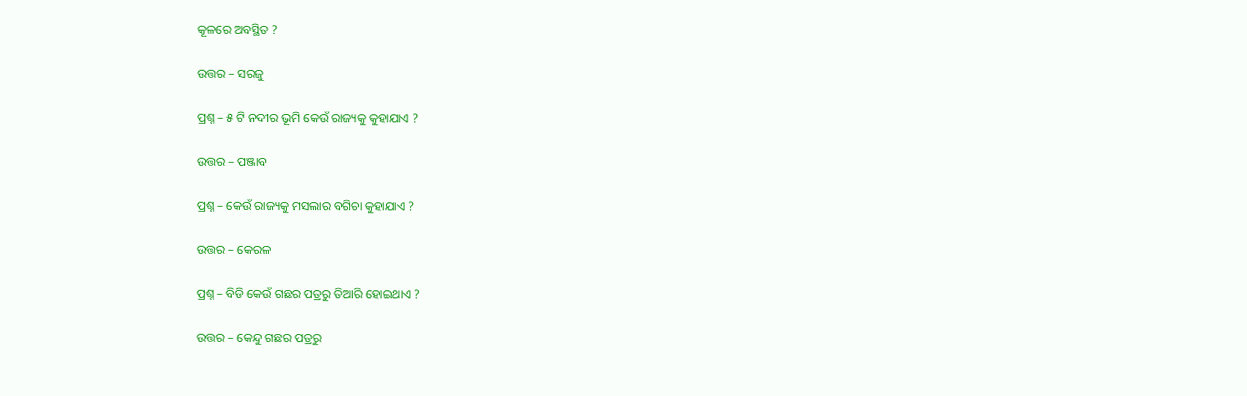କୂଳରେ ଅବସ୍ଥିତ ?

ଉତ୍ତର – ସରଜୁ

ପ୍ରଶ୍ନ – ୫ ଟି ନଦୀର ଭୂମି କେଉଁ ରାଜ୍ୟକୁ କୁହାଯାଏ ?

ଉତ୍ତର – ପଞ୍ଜାବ

ପ୍ରଶ୍ନ – କେଉଁ ରାଜ୍ୟକୁ ମସଲାର ବଗିଚା କୁହାଯାଏ ?

ଉତ୍ତର – କେରଳ

ପ୍ରଶ୍ନ – ବିଡି କେଉଁ ଗଛର ପତ୍ରରୁ ତିଆରି ହୋଇଥାଏ ?

ଉତ୍ତର – କେନ୍ଦୁ ଗଛର ପତ୍ରରୁ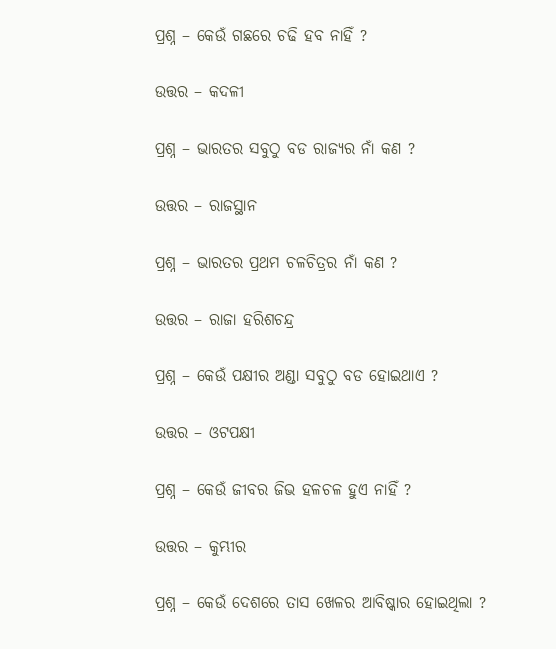ପ୍ରଶ୍ନ – କେଉଁ ଗଛରେ ଚଢି ହବ ନାହିଁ ?

ଉତ୍ତର – କଦଳୀ

ପ୍ରଶ୍ନ – ଭାରତର ସବୁଠୁ ବଡ ରାଜ୍ୟର ନାଁ କଣ ?

ଉତ୍ତର – ରାଜସ୍ଥାନ

ପ୍ରଶ୍ନ – ଭାରତର ପ୍ରଥମ ଚଳଚିତ୍ରର ନାଁ କଣ ?

ଉତ୍ତର – ରାଜା ହରିଶଚନ୍ଦ୍ର

ପ୍ରଶ୍ନ – କେଉଁ ପକ୍ଷୀର ଅଣ୍ଡା ସବୁଠୁ ବଡ ହୋଇଥାଏ ?

ଉତ୍ତର – ଓଟପକ୍ଷୀ

ପ୍ରଶ୍ନ – କେଉଁ ଜୀବର ଜିଭ ହଳଚଳ ହୁଏ ନାହିଁ ?

ଉତ୍ତର – କୁମ୍ଭୀର

ପ୍ରଶ୍ନ – କେଉଁ ଦେଶରେ ତାସ ଖେଳର ଆବିଷ୍କାର ହୋଇଥିଲା ?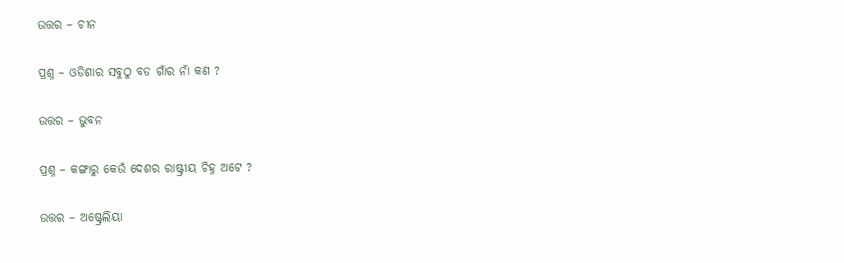ଉତ୍ତର – ଚୀନ

ପ୍ରଶ୍ନ – ଓଡିଶାର ସବୁଠୁ ବଡ ଗାଁର ନାଁ କଣ ?

ଉତ୍ତର – ଭୁବନ

ପ୍ରଶ୍ନ – କଙ୍ଗାରୁ କେଉଁ ଦେଶର ରାଷ୍ଟ୍ରୀୟ ଚିହ୍ନ ଅଟେ ?

ଉତ୍ତର – ଅଷ୍ଟ୍ରେଲିୟା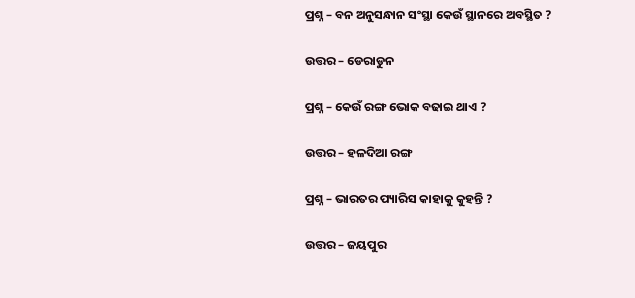ପ୍ରଶ୍ନ – ବନ ଅନୁସନ୍ଧାନ ସଂସ୍ଥା କେଉଁ ସ୍ଥାନରେ ଅବସ୍ଥିତ ?

ଉତ୍ତର – ଡେରାଡୁନ

ପ୍ରଶ୍ନ – କେଉଁ ରଙ୍ଗ ଭୋକ ବଢାଇ ଥାଏ ?

ଉତ୍ତର – ହଳଦିଆ ରଙ୍ଗ

ପ୍ରଶ୍ନ – ଭାରତର ପ୍ୟାରିସ କାହାକୁ କୁହନ୍ତି ?

ଉତ୍ତର – ଜୟପୁର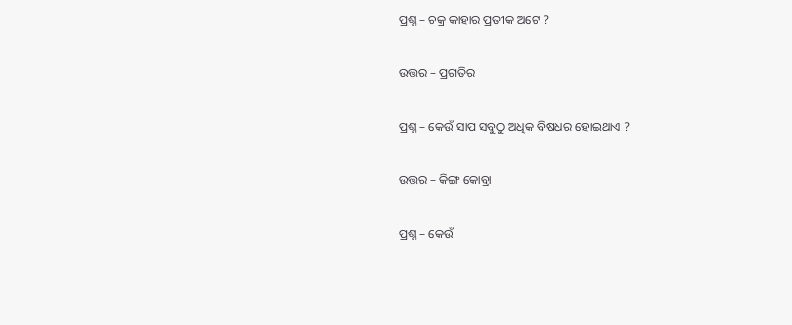ପ୍ରଶ୍ନ – ଚକ୍ର କାହାର ପ୍ରତୀକ ଅଟେ ?

ଉତ୍ତର – ପ୍ରଗତିର

ପ୍ରଶ୍ନ – କେଉଁ ସାପ ସବୁଠୁ ଅଧିକ ବିଷଧର ହୋଇଥାଏ ?

ଉତ୍ତର – କିଙ୍ଗ କୋବ୍ରା

ପ୍ରଶ୍ନ – କେଉଁ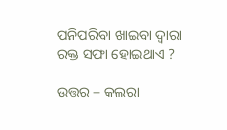ପନିପରିବା ଖାଇବା ଦ୍ଵାରା ରକ୍ତ ସଫା ହୋଇଥାଏ ?

ଉତ୍ତର – କଲରା